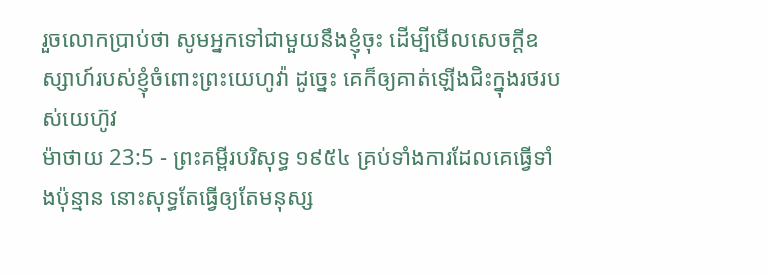រួចលោកប្រាប់ថា សូមអ្នកទៅជាមួយនឹងខ្ញុំចុះ ដើម្បីមើលសេចក្ដីឧស្សាហ៍របស់ខ្ញុំចំពោះព្រះយេហូវ៉ា ដូច្នេះ គេក៏ឲ្យគាត់ឡើងជិះក្នុងរថរបស់យេហ៊ូវ
ម៉ាថាយ 23:5 - ព្រះគម្ពីរបរិសុទ្ធ ១៩៥៤ គ្រប់ទាំងការដែលគេធ្វើទាំងប៉ុន្មាន នោះសុទ្ធតែធ្វើឲ្យតែមនុស្ស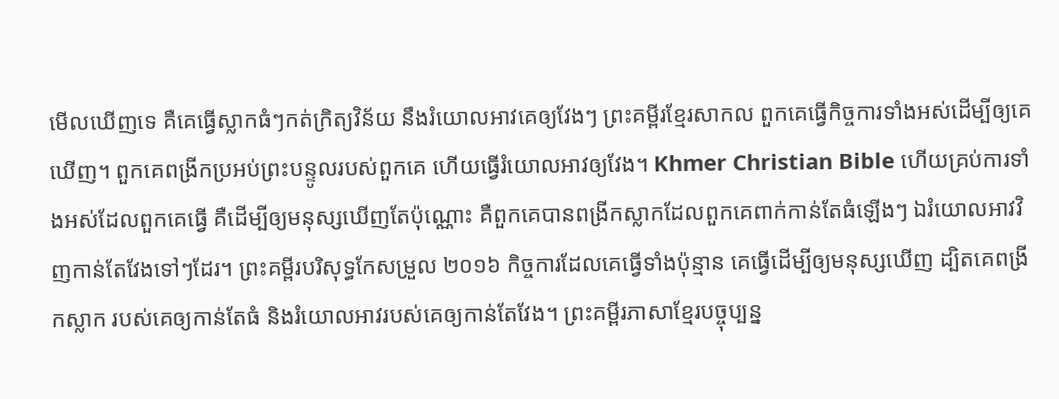មើលឃើញទេ គឺគេធ្វើស្លាកធំៗកត់ក្រិត្យវិន័យ នឹងរំយោលអាវគេឲ្យវែងៗ ព្រះគម្ពីរខ្មែរសាកល ពួកគេធ្វើកិច្ចការទាំងអស់ដើម្បីឲ្យគេឃើញ។ ពួកគេពង្រីកប្រអប់ព្រះបន្ទូលរបស់ពួកគេ ហើយធ្វើរំយោលអាវឲ្យវែង។ Khmer Christian Bible ហើយគ្រប់ការទាំងអស់ដែលពួកគេធ្វើ គឺដើម្បីឲ្យមនុស្សឃើញតែប៉ុណ្ណោះ គឺពួកគេបានពង្រីកស្លាកដែលពួកគេពាក់កាន់តែធំឡើងៗ ឯរំយោលអាវវិញកាន់តែវែងទៅៗដែរ។ ព្រះគម្ពីរបរិសុទ្ធកែសម្រួល ២០១៦ កិច្ចការដែលគេធ្វើទាំងប៉ុន្មាន គេធ្វើដើម្បីឲ្យមនុស្សឃើញ ដ្បិតគេពង្រីកស្លាក របស់គេឲ្យកាន់តែធំ និងរំយោលអាវរបស់គេឲ្យកាន់តែវែង។ ព្រះគម្ពីរភាសាខ្មែរបច្ចុប្បន្ន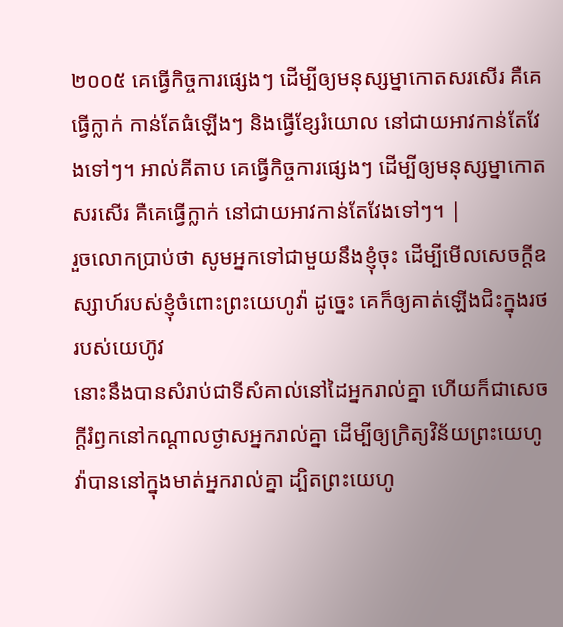២០០៥ គេធ្វើកិច្ចការផ្សេងៗ ដើម្បីឲ្យមនុស្សម្នាកោតសរសើរ គឺគេធ្វើក្លាក់ កាន់តែធំឡើងៗ និងធ្វើខ្សែរំយោល នៅជាយអាវកាន់តែវែងទៅៗ។ អាល់គីតាប គេធ្វើកិច្ចការផ្សេងៗ ដើម្បីឲ្យមនុស្សម្នាកោតសរសើរ គឺគេធ្វើក្លាក់ នៅជាយអាវកាន់តែវែងទៅៗ។ |
រួចលោកប្រាប់ថា សូមអ្នកទៅជាមួយនឹងខ្ញុំចុះ ដើម្បីមើលសេចក្ដីឧស្សាហ៍របស់ខ្ញុំចំពោះព្រះយេហូវ៉ា ដូច្នេះ គេក៏ឲ្យគាត់ឡើងជិះក្នុងរថរបស់យេហ៊ូវ
នោះនឹងបានសំរាប់ជាទីសំគាល់នៅដៃអ្នករាល់គ្នា ហើយក៏ជាសេចក្ដីរំឭកនៅកណ្តាលថ្ងាសអ្នករាល់គ្នា ដើម្បីឲ្យក្រិត្យវិន័យព្រះយេហូវ៉ាបាននៅក្នុងមាត់អ្នករាល់គ្នា ដ្បិតព្រះយេហូ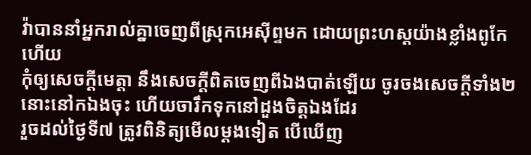វ៉ាបាននាំអ្នករាល់គ្នាចេញពីស្រុកអេស៊ីព្ទមក ដោយព្រះហស្តយ៉ាងខ្លាំងពូកែហើយ
កុំឲ្យសេចក្ដីមេត្តា នឹងសេចក្ដីពិតចេញពីឯងបាត់ឡើយ ចូរចងសេចក្ដីទាំង២នោះនៅកឯងចុះ ហើយចារឹកទុកនៅដួងចិត្តឯងដែរ
រួចដល់ថ្ងៃទី៧ ត្រូវពិនិត្យមើលម្តងទៀត បើឃើញ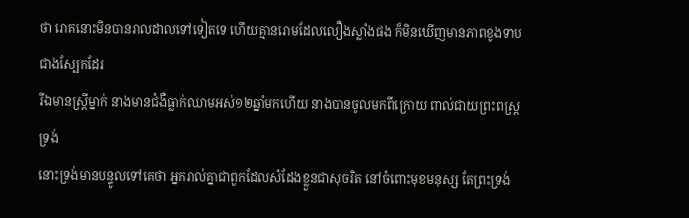ថា រោគនោះមិនបានរាលដាលទៅទៀតទេ ហើយគ្មានរោមដែលលឿងស្លាំងផង ក៏មិនឃើញមានភាពខូងទាបជាងស្បែកដែរ
រីឯមានស្ត្រីម្នាក់ នាងមានជំងឺធ្លាក់ឈាមអស់១២ឆ្នាំមកហើយ នាងបានចូលមកពីក្រោយ ពាល់ជាយព្រះពស្ត្រទ្រង់
នោះទ្រង់មានបន្ទូលទៅគេថា អ្នករាល់គ្នាជាពួកដែលសំដែងខ្លួនជាសុចរិត នៅចំពោះមុខមនុស្ស តែព្រះទ្រង់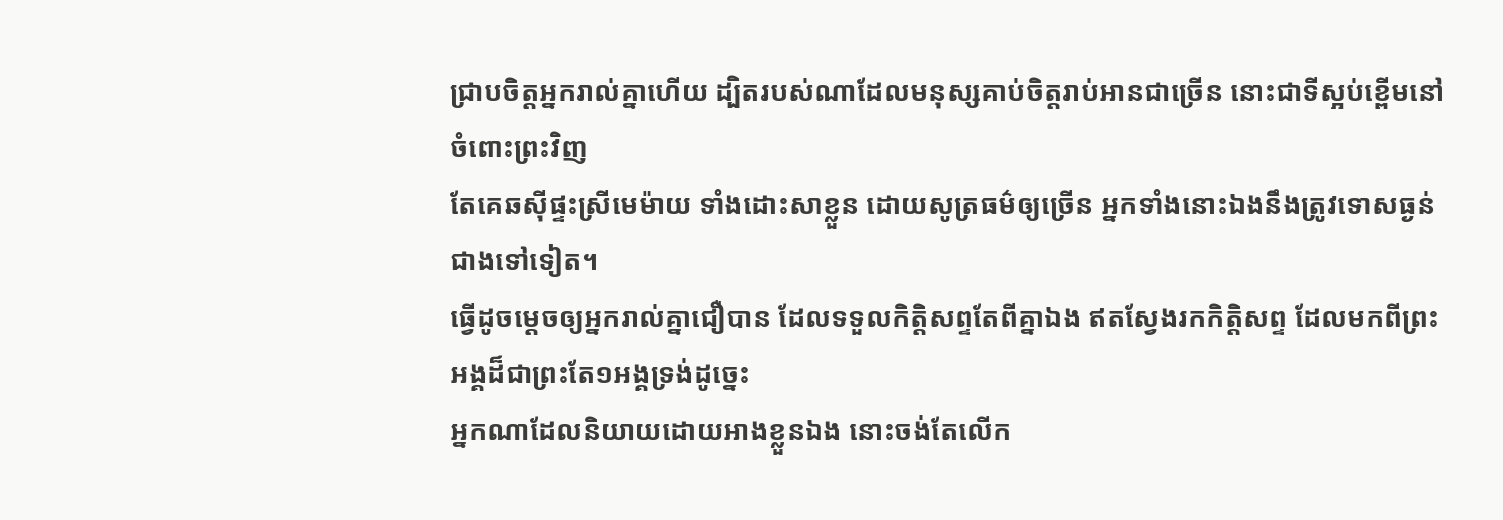ជ្រាបចិត្តអ្នករាល់គ្នាហើយ ដ្បិតរបស់ណាដែលមនុស្សគាប់ចិត្តរាប់អានជាច្រើន នោះជាទីស្អប់ខ្ពើមនៅចំពោះព្រះវិញ
តែគេឆស៊ីផ្ទះស្រីមេម៉ាយ ទាំងដោះសាខ្លួន ដោយសូត្រធម៌ឲ្យច្រើន អ្នកទាំងនោះឯងនឹងត្រូវទោសធ្ងន់ជាងទៅទៀត។
ធ្វើដូចម្តេចឲ្យអ្នករាល់គ្នាជឿបាន ដែលទទួលកិត្តិសព្ទតែពីគ្នាឯង ឥតស្វែងរកកិត្តិសព្ទ ដែលមកពីព្រះអង្គដ៏ជាព្រះតែ១អង្គទ្រង់ដូច្នេះ
អ្នកណាដែលនិយាយដោយអាងខ្លួនឯង នោះចង់តែលើក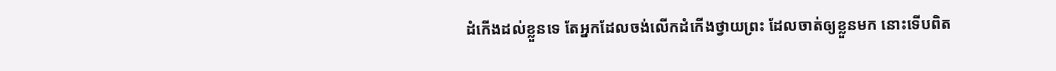ដំកើងដល់ខ្លួនទេ តែអ្នកដែលចង់លើកដំកើងថ្វាយព្រះ ដែលចាត់ឲ្យខ្លួនមក នោះទើបពិត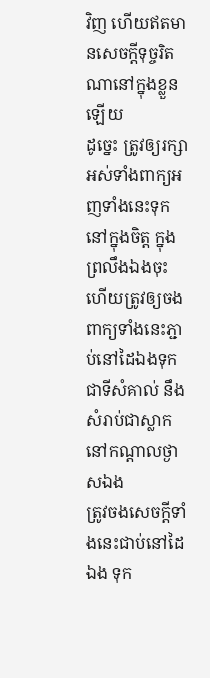វិញ ហើយឥតមានសេចក្ដីទុច្ចរិតណានៅក្នុងខ្លួនឡើយ
ដូច្នេះ ត្រូវឲ្យរក្សាអស់ទាំងពាក្យអញទាំងនេះទុកនៅក្នុងចិត្ត ក្នុងព្រលឹងឯងចុះ ហើយត្រូវឲ្យចងពាក្យទាំងនេះភ្ជាប់នៅដៃឯងទុកជាទីសំគាល់ នឹងសំរាប់ជាស្លាកនៅកណ្តាលថ្ងាសឯង
ត្រូវចងសេចក្ដីទាំងនេះជាប់នៅដៃឯង ទុក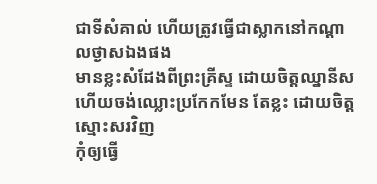ជាទីសំគាល់ ហើយត្រូវធ្វើជាស្លាកនៅកណ្តាលថ្ងាសឯងផង
មានខ្លះសំដែងពីព្រះគ្រីស្ទ ដោយចិត្តឈ្នានីស ហើយចង់ឈ្លោះប្រកែកមែន តែខ្លះ ដោយចិត្តស្មោះសរវិញ
កុំឲ្យធ្វើ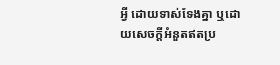អ្វី ដោយទាស់ទែងគ្នា ឬដោយសេចក្ដីអំនួតឥតប្រ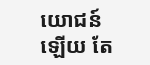យោជន៍ឡើយ តែ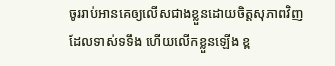ចូររាប់អានគេឲ្យលើសជាងខ្លួនដោយចិត្តសុភាពវិញ
ដែលទាស់ទទឹង ហើយលើកខ្លួនឡើង ខ្ព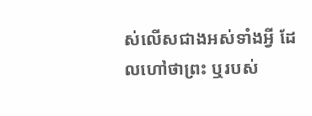ស់លើសជាងអស់ទាំងអ្វី ដែលហៅថាព្រះ ឬរបស់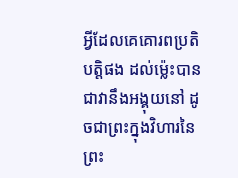អ្វីដែលគេគោរពប្រតិបត្តិផង ដល់ម៉្លេះបានជាវានឹងអង្គុយនៅ ដូចជាព្រះក្នុងវិហារនៃព្រះ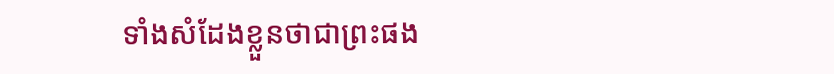ទាំងសំដែងខ្លួនថាជាព្រះផង